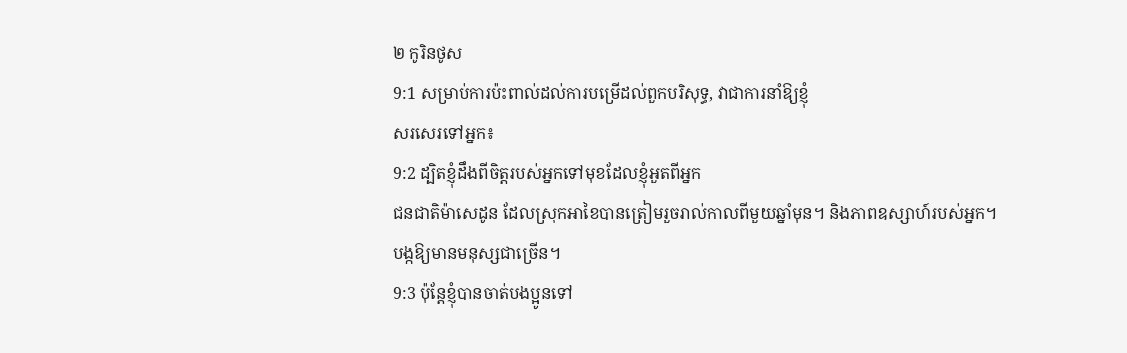២ កូរិនថូស
9:1 សម្រាប់ការប៉ះពាល់ដល់ការបម្រើដល់ពួកបរិសុទ្ធ, វាជាការនាំឱ្យខ្ញុំ
សរសេរទៅអ្នក៖
9:2 ដ្បិតខ្ញុំដឹងពីចិត្តរបស់អ្នកទៅមុខដែលខ្ញុំអួតពីអ្នក
ជនជាតិម៉ាសេដូន ដែលស្រុកអាខៃបានត្រៀមរួចរាល់កាលពីមួយឆ្នាំមុន។ និងភាពឧស្សាហ៍របស់អ្នក។
បង្កឱ្យមានមនុស្សជាច្រើន។
9:3 ប៉ុន្តែខ្ញុំបានចាត់បងប្អូនទៅ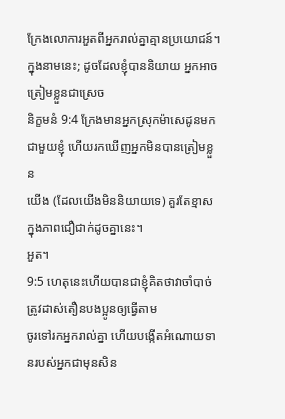ក្រែងលោការអួតពីអ្នករាល់គ្នាគ្មានប្រយោជន៍។
ក្នុងនាមនេះ; ដូចដែលខ្ញុំបាននិយាយ អ្នកអាចត្រៀមខ្លួនជាស្រេច
និក្ខមនំ 9:4 ក្រែងមានអ្នកស្រុកម៉ាសេដូនមកជាមួយខ្ញុំ ហើយរកឃើញអ្នកមិនបានត្រៀមខ្លួន
យើង (ដែលយើងមិននិយាយទេ) គួរតែខ្មាសក្នុងភាពជឿជាក់ដូចគ្នានេះ។
អួត។
9:5 ហេតុនេះហើយបានជាខ្ញុំគិតថាវាចាំបាច់ត្រូវដាស់តឿនបងប្អូនឲ្យធ្វើតាម
ចូរទៅរកអ្នករាល់គ្នា ហើយបង្កើតអំណោយទានរបស់អ្នកជាមុនសិន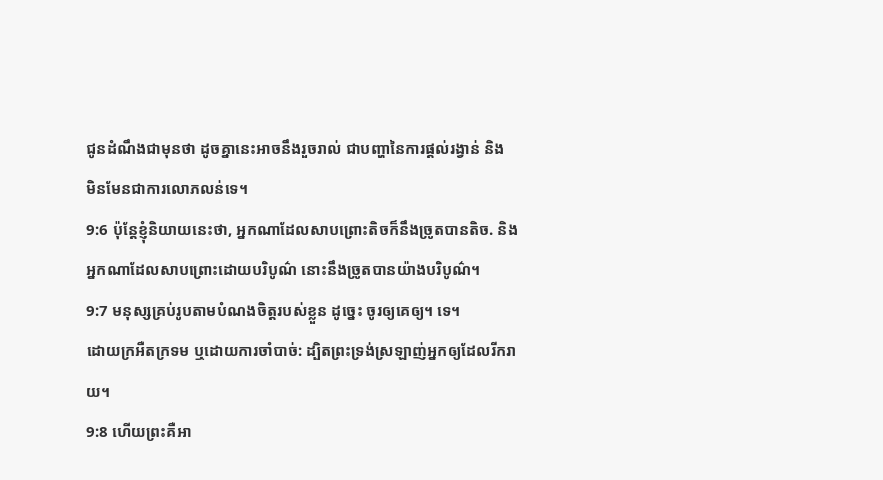ជូនដំណឹងជាមុនថា ដូចគ្នានេះអាចនឹងរួចរាល់ ជាបញ្ហានៃការផ្តល់រង្វាន់ និង
មិនមែនជាការលោភលន់ទេ។
9:6 ប៉ុន្តែខ្ញុំនិយាយនេះថា, អ្នកណាដែលសាបព្រោះតិចក៏នឹងច្រូតបានតិច. និង
អ្នកណាដែលសាបព្រោះដោយបរិបូណ៌ នោះនឹងច្រូតបានយ៉ាងបរិបូណ៌។
9:7 មនុស្សគ្រប់រូបតាមបំណងចិត្តរបស់ខ្លួន ដូច្នេះ ចូរឲ្យគេឲ្យ។ ទេ។
ដោយក្រអឺតក្រទម ឬដោយការចាំបាច់: ដ្បិតព្រះទ្រង់ស្រឡាញ់អ្នកឲ្យដែលរីករាយ។
9:8 ហើយព្រះគឺអា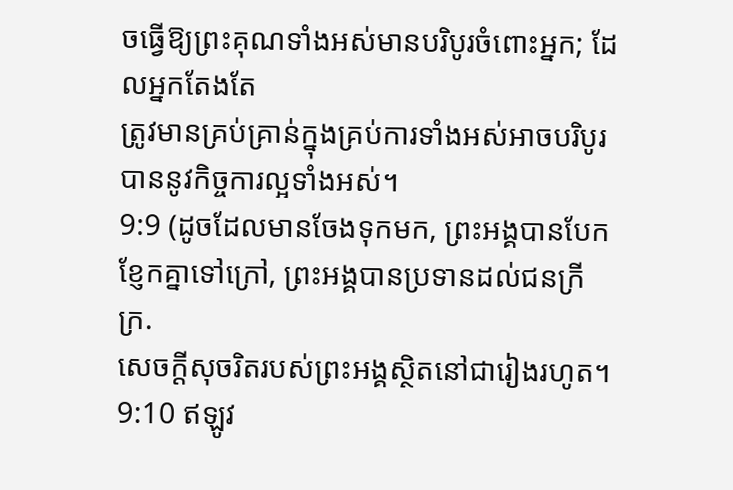ចធ្វើឱ្យព្រះគុណទាំងអស់មានបរិបូរចំពោះអ្នក; ដែលអ្នកតែងតែ
ត្រូវមានគ្រប់គ្រាន់ក្នុងគ្រប់ការទាំងអស់អាចបរិបូរបាននូវកិច្ចការល្អទាំងអស់។
9:9 (ដូចដែលមានចែងទុកមក, ព្រះអង្គបានបែកខ្ញែកគ្នាទៅក្រៅ, ព្រះអង្គបានប្រទានដល់ជនក្រីក្រ.
សេចក្ដីសុចរិតរបស់ព្រះអង្គស្ថិតនៅជារៀងរហូត។
9:10 ឥឡូវ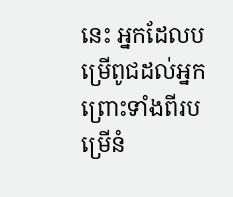នេះ អ្នកដែលបម្រើពូជដល់អ្នកព្រោះទាំងពីរបម្រើនំ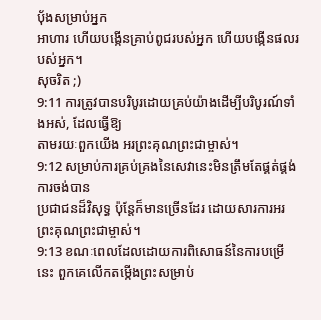បុ័ងសម្រាប់អ្នក
អាហារ ហើយបង្កើនគ្រាប់ពូជរបស់អ្នក ហើយបង្កើនផលរបស់អ្នក។
សុចរិត ;)
9:11 ការត្រូវបានបរិបូរដោយគ្រប់យ៉ាងដើម្បីបរិបូរណ៍ទាំងអស់, ដែលធ្វើឱ្យ
តាមរយៈពួកយើង អរព្រះគុណព្រះជាម្ចាស់។
9:12 សម្រាប់ការគ្រប់គ្រងនៃសេវានេះមិនត្រឹមតែផ្គត់ផ្គង់ការចង់បាន
ប្រជាជនដ៏វិសុទ្ធ ប៉ុន្តែក៏មានច្រើនដែរ ដោយសារការអរព្រះគុណព្រះជាម្ចាស់។
9:13 ខណៈពេលដែលដោយការពិសោធន៍នៃការបម្រើនេះ ពួកគេលើកតម្កើងព្រះសម្រាប់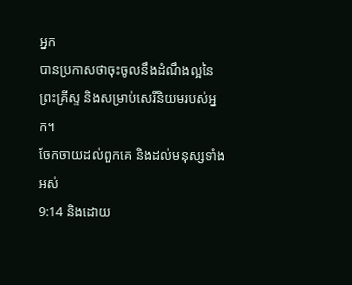អ្នក
បានប្រកាសថាចុះចូលនឹងដំណឹងល្អនៃព្រះគ្រីស្ទ និងសម្រាប់សេរីនិយមរបស់អ្នក។
ចែកចាយដល់ពួកគេ និងដល់មនុស្សទាំងអស់
9:14 និងដោយ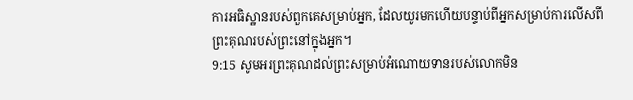ការអធិស្ឋានរបស់ពួកគេសម្រាប់អ្នក, ដែលយូរមកហើយបន្ទាប់ពីអ្នកសម្រាប់ការលើសពី
ព្រះគុណរបស់ព្រះនៅក្នុងអ្នក។
9:15 សូមអរព្រះគុណដល់ព្រះសម្រាប់អំណោយទានរបស់លោកមិន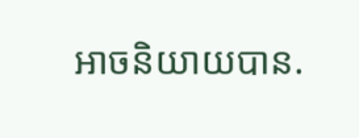អាចនិយាយបាន.